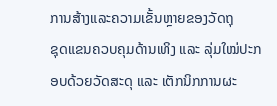ການສ້າງແລະຄວາມເຂັ້ນຫຼາຍຂອງວັດຖຸ
ຊຸດແຂນຄວບຄຸມດ້ານເທິງ ແລະ ລຸ່ມໃໝ່ປະກອບດ້ວຍວັດສະດຸ ແລະ ເຕັກນິກການຜະ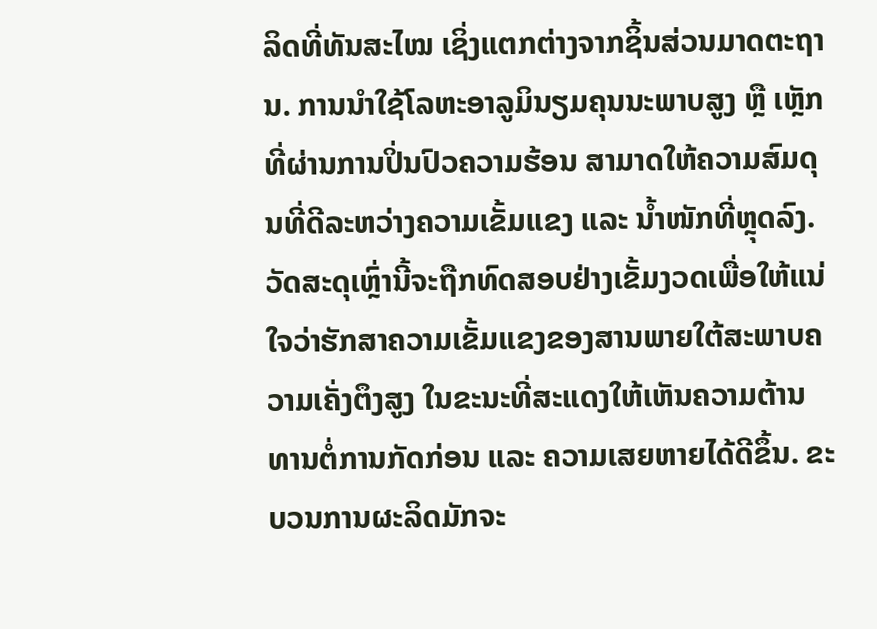ລິດທີ່ທັນສະໄໝ ເຊິ່ງແຕກຕ່າງຈາກຊິ້ນສ່ວນມາດຕະຖານ. ການນໍາໃຊ້ໂລຫະອາລູມິນຽມຄຸນນະພາບສູງ ຫຼື ເຫຼັກທີ່ຜ່ານການປິ່ນປົວຄວາມຮ້ອນ ສາມາດໃຫ້ຄວາມສົມດຸນທີ່ດີລະຫວ່າງຄວາມເຂັ້ມແຂງ ແລະ ນ້ຳໜັກທີ່ຫຼຸດລົງ. ວັດສະດຸເຫຼົ່ານີ້ຈະຖືກທົດສອບຢ່າງເຂັ້ມງວດເພື່ອໃຫ້ແນ່ໃຈວ່າຮັກສາຄວາມເຂັ້ມແຂງຂອງສານພາຍໃຕ້ສະພາບຄວາມເຄັ່ງຕຶງສູງ ໃນຂະນະທີ່ສະແດງໃຫ້ເຫັນຄວາມຕ້ານທານຕໍ່ການກັດກ່ອນ ແລະ ຄວາມເສຍຫາຍໄດ້ດີຂຶ້ນ. ຂະບວນການຜະລິດມັກຈະ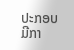ປະກອບມີກາ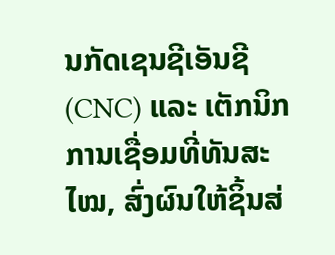ນກັດເຊນຊີເອັນຊີ (CNC) ແລະ ເຕັກນິກການເຊື່ອມທີ່ທັນສະໄໝ, ສົ່ງຜົນໃຫ້ຊິ້ນສ່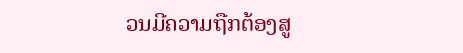ວນມີຄວາມຖືກຕ້ອງສູ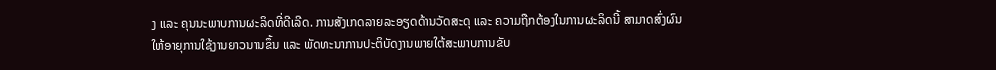ງ ແລະ ຄຸນນະພາບການຜະລິດທີ່ດີເລີດ. ການສັງເກດລາຍລະອຽດດ້ານວັດສະດຸ ແລະ ຄວາມຖືກຕ້ອງໃນການຜະລິດນີ້ ສາມາດສົ່ງຜົນໃຫ້ອາຍຸການໃຊ້ງານຍາວນານຂຶ້ນ ແລະ ພັດທະນາການປະຕິບັດງານພາຍໃຕ້ສະພາບການຂັບ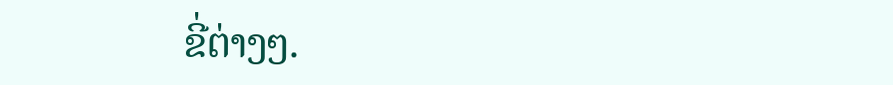ຂີ່ຕ່າງໆ.